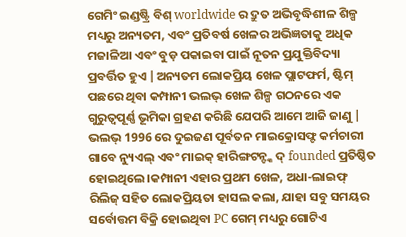ଗେମିଂ ଇଣ୍ଡଷ୍ଟ୍ରି ବିଶ୍ worldwide ର ଦ୍ରୁତ ଅଭିବୃଦ୍ଧିଶୀଳ ଶିଳ୍ପ ମଧ୍ୟରୁ ଅନ୍ୟତମ, ଏବଂ ପ୍ରତିବର୍ଷ ଖେଳର ଅଭିଜ୍ଞତାକୁ ଅଧିକ ମଜାଳିଆ ଏବଂ ବୁଡ଼ ପକାଇବା ପାଇଁ ନୂତନ ପ୍ରଯୁକ୍ତିବିଦ୍ୟା ପ୍ରବର୍ତ୍ତିତ ହୁଏ |ଅନ୍ୟତମ ଲୋକପ୍ରିୟ ଖେଳ ପ୍ଲାଟଫର୍ମ, ଷ୍ଟିମ୍ ପଛରେ ଥିବା କମ୍ପାନୀ ଭଲଭ୍ ଖେଳ ଶିଳ୍ପ ଗଠନରେ ଏକ ଗୁରୁତ୍ୱପୂର୍ଣ୍ଣ ଭୂମିକା ଗ୍ରହଣ କରିଛି ଯେପରି ଆମେ ଆଜି ଜାଣୁ |
ଭଲଭ୍ 1996 ରେ ଦୁଇଜଣ ପୂର୍ବତନ ମାଇକ୍ରୋସଫ୍ଟ କର୍ମଚାରୀ ଗାବେ ନ୍ୟୁଏଲ୍ ଏବଂ ମାଇକ୍ ହାରିଙ୍ଗଟନ୍ଙ୍କ ଦ୍ founded ପ୍ରତିଷ୍ଠିତ ହୋଇଥିଲେ।କମ୍ପାନୀ ଏହାର ପ୍ରଥମ ଖେଳ, ଅଧା-ଲାଇଫ୍ ରିଲିଜ୍ ସହିତ ଲୋକପ୍ରିୟତା ହାସଲ କଲା, ଯାହା ସବୁ ସମୟର ସର୍ବୋତ୍ତମ ବିକ୍ରି ହୋଇଥିବା PC ଗେମ୍ ମଧ୍ୟରୁ ଗୋଟିଏ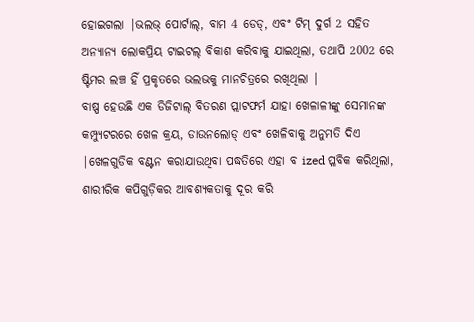ହୋଇଗଲା |ଭଲଭ୍ ପୋର୍ଟାଲ୍, ବାମ 4 ଡେଡ୍, ଏବଂ ଟିମ୍ ଦୁର୍ଗ 2 ସହିତ ଅନ୍ୟାନ୍ୟ ଲୋକପ୍ରିୟ ଟାଇଟଲ୍ ବିକାଶ କରିବାକୁ ଯାଇଥିଲା, ତଥାପି 2002 ରେ ଷ୍ଟିମର ଲଞ୍ଚ ହିଁ ପ୍ରକୃତରେ ଭଲଭକୁ ମାନଚିତ୍ରରେ ରଖିଥିଲା |
ବାଷ୍ପ ହେଉଛି ଏକ ଡିଜିଟାଲ୍ ବିତରଣ ପ୍ଲାଟଫର୍ମ ଯାହା ଖେଳାଳୀଙ୍କୁ ସେମାନଙ୍କ କମ୍ପ୍ୟୁଟରରେ ଖେଳ କ୍ରୟ, ଡାଉନଲୋଡ୍ ଏବଂ ଖେଳିବାକୁ ଅନୁମତି ଦିଏ |ଖେଳଗୁଡିକ ବଣ୍ଟନ କରାଯାଉଥିବା ପଦ୍ଧତିରେ ଏହା ବ ized ପ୍ଳବିକ କରିଥିଲା, ଶାରୀରିକ କପିଗୁଡ଼ିକର ଆବଶ୍ୟକତାକୁ ଦୂର କରି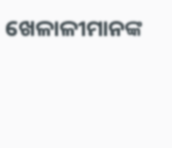ଖେଳାଳୀମାନଙ୍କ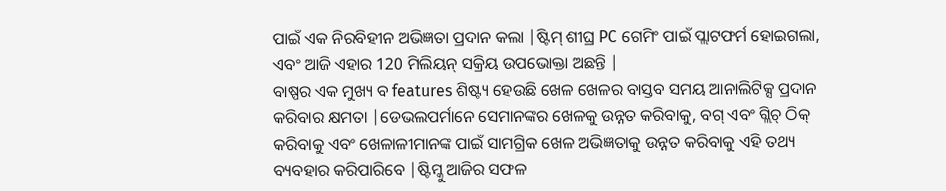ପାଇଁ ଏକ ନିରବିହୀନ ଅଭିଜ୍ଞତା ପ୍ରଦାନ କଲା |ଷ୍ଟିମ୍ ଶୀଘ୍ର PC ଗେମିଂ ପାଇଁ ପ୍ଲାଟଫର୍ମ ହୋଇଗଲା, ଏବଂ ଆଜି ଏହାର 120 ମିଲିୟନ୍ ସକ୍ରିୟ ଉପଭୋକ୍ତା ଅଛନ୍ତି |
ବାଷ୍ପର ଏକ ମୁଖ୍ୟ ବ features ଶିଷ୍ଟ୍ୟ ହେଉଛି ଖେଳ ଖେଳର ବାସ୍ତବ ସମୟ ଆନାଲିଟିକ୍ସ ପ୍ରଦାନ କରିବାର କ୍ଷମତା |ଡେଭଲପର୍ମାନେ ସେମାନଙ୍କର ଖେଳକୁ ଉନ୍ନତ କରିବାକୁ, ବଗ୍ ଏବଂ ଗ୍ଲିଚ୍ ଠିକ୍ କରିବାକୁ ଏବଂ ଖେଳାଳୀମାନଙ୍କ ପାଇଁ ସାମଗ୍ରିକ ଖେଳ ଅଭିଜ୍ଞତାକୁ ଉନ୍ନତ କରିବାକୁ ଏହି ତଥ୍ୟ ବ୍ୟବହାର କରିପାରିବେ |ଷ୍ଟିମ୍କୁ ଆଜିର ସଫଳ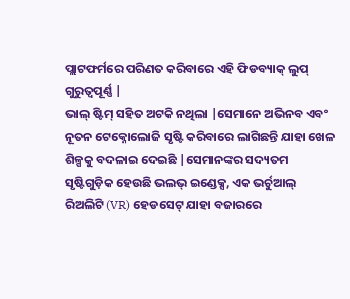ପ୍ଲାଟଫର୍ମରେ ପରିଣତ କରିବାରେ ଏହି ଫିଡବ୍ୟାକ୍ ଲୁପ୍ ଗୁରୁତ୍ୱପୂର୍ଣ୍ଣ |
ଭାଲ୍ ଷ୍ଟିମ୍ ସହିତ ଅଟକି ନଥିଲା |ସେମାନେ ଅଭିନବ ଏବଂ ନୂତନ ଟେକ୍ନୋଲୋଜି ସୃଷ୍ଟି କରିବାରେ ଲାଗିଛନ୍ତି ଯାହା ଖେଳ ଶିଳ୍ପକୁ ବଦଳାଇ ଦେଇଛି |ସେମାନଙ୍କର ସଦ୍ୟତମ ସୃଷ୍ଟିଗୁଡ଼ିକ ହେଉଛି ଭଲଭ୍ ଇଣ୍ଡେକ୍ସ, ଏକ ଭର୍ଚୁଆଲ୍ ରିଅଲିଟି (VR) ହେଡସେଟ୍ ଯାହା ବଜାରରେ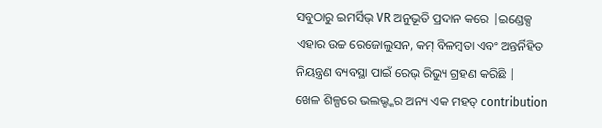ସବୁଠାରୁ ଇମର୍ସିଭ୍ VR ଅନୁଭୂତି ପ୍ରଦାନ କରେ |ଇଣ୍ଡେକ୍ସ ଏହାର ଉଚ୍ଚ ରେଜୋଲୁସନ, କମ୍ ବିଳମ୍ବତା ଏବଂ ଅନ୍ତର୍ନିହିତ ନିୟନ୍ତ୍ରଣ ବ୍ୟବସ୍ଥା ପାଇଁ ରେଭ୍ ରିଭ୍ୟୁ ଗ୍ରହଣ କରିଛି |
ଖେଳ ଶିଳ୍ପରେ ଭଲଭ୍ଙ୍କର ଅନ୍ୟ ଏକ ମହତ୍ contribution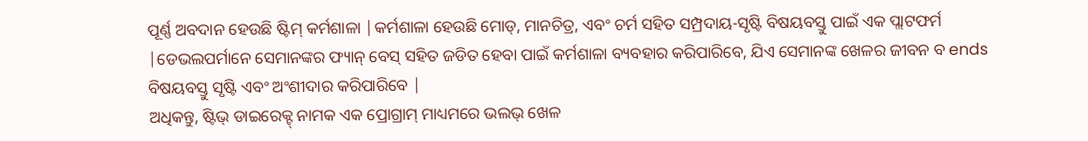ପୂର୍ଣ୍ଣ ଅବଦାନ ହେଉଛି ଷ୍ଟିମ୍ କର୍ମଶାଳା |କର୍ମଶାଳା ହେଉଛି ମୋଡ୍, ମାନଚିତ୍ର, ଏବଂ ଚର୍ମ ସହିତ ସମ୍ପ୍ରଦାୟ-ସୃଷ୍ଟି ବିଷୟବସ୍ତୁ ପାଇଁ ଏକ ପ୍ଲାଟଫର୍ମ |ଡେଭଲପର୍ମାନେ ସେମାନଙ୍କର ଫ୍ୟାନ୍ ବେସ୍ ସହିତ ଜଡିତ ହେବା ପାଇଁ କର୍ମଶାଳା ବ୍ୟବହାର କରିପାରିବେ, ଯିଏ ସେମାନଙ୍କ ଖେଳର ଜୀବନ ବ ends ବିଷୟବସ୍ତୁ ସୃଷ୍ଟି ଏବଂ ଅଂଶୀଦାର କରିପାରିବେ |
ଅଧିକନ୍ତୁ, ଷ୍ଟିଭ୍ ଡାଇରେକ୍ଟ୍ ନାମକ ଏକ ପ୍ରୋଗ୍ରାମ୍ ମାଧ୍ୟମରେ ଭଲଭ୍ ଖେଳ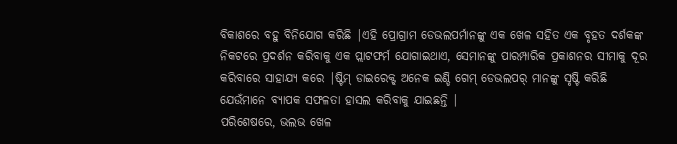ବିକାଶରେ ବହୁ ବିନିଯୋଗ କରିଛି |ଏହି ପ୍ରୋଗ୍ରାମ ଡେଭଲପର୍ମାନଙ୍କୁ ଏକ ଖେଳ ସହିତ ଏକ ବୃହତ ଦର୍ଶକଙ୍କ ନିକଟରେ ପ୍ରଦର୍ଶନ କରିବାକୁ ଏକ ପ୍ଲାଟଫର୍ମ ଯୋଗାଇଥାଏ, ସେମାନଙ୍କୁ ପାରମ୍ପାରିକ ପ୍ରକାଶନର ସୀମାକୁ ଦୂର କରିବାରେ ସାହାଯ୍ୟ କରେ |ଷ୍ଟିମ୍ ଡାଇରେକ୍ଟ୍ ଅନେକ ଇଣ୍ଡି ଗେମ୍ ଡେଭଲପର୍ ମାନଙ୍କୁ ସୃଷ୍ଟି କରିଛି ଯେଉଁମାନେ ବ୍ୟାପକ ସଫଳତା ହାସଲ କରିବାକୁ ଯାଇଛନ୍ତି |
ପରିଶେଷରେ, ଭଲଭ ଖେଳ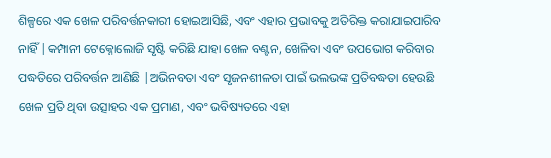ଶିଳ୍ପରେ ଏକ ଖେଳ ପରିବର୍ତ୍ତନକାରୀ ହୋଇଆସିଛି, ଏବଂ ଏହାର ପ୍ରଭାବକୁ ଅତିରିକ୍ତ କରାଯାଇପାରିବ ନାହିଁ |କମ୍ପାନୀ ଟେକ୍ନୋଲୋଜି ସୃଷ୍ଟି କରିଛି ଯାହା ଖେଳ ବଣ୍ଟନ, ଖେଳିବା ଏବଂ ଉପଭୋଗ କରିବାର ପଦ୍ଧତିରେ ପରିବର୍ତ୍ତନ ଆଣିଛି |ଅଭିନବତା ଏବଂ ସୃଜନଶୀଳତା ପାଇଁ ଭଲଭଙ୍କ ପ୍ରତିବଦ୍ଧତା ହେଉଛି ଖେଳ ପ୍ରତି ଥିବା ଉତ୍ସାହର ଏକ ପ୍ରମାଣ, ଏବଂ ଭବିଷ୍ୟତରେ ଏହା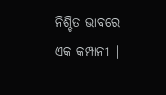ନିଶ୍ଚିତ ଭାବରେ ଏକ କମ୍ପାନୀ |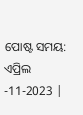ପୋଷ୍ଟ ସମୟ: ଏପ୍ରିଲ -11-2023 |